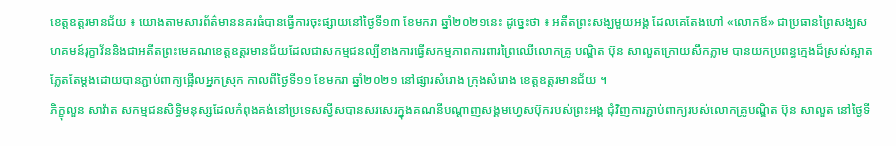ខេត្តឧត្តរមានជ័យ ៖ យោងតាមសារព័ត៌មាននគរធំបានធ្វើការចុះផ្សាយនៅថ្ងៃទី១៣ ខែមករា ឆ្នាំ២០២១នេះ ដូច្នេះថា ៖ អតីតព្រះសង្ឃមួយអង្គ ដែលគេតែងហៅ «លោកឪ» ជាប្រធានព្រៃសង្ឃសហគមន៍រុក្ខាវ័ននិងជាអតីតព្រះមេគណខេត្តឧត្តរមានជ័យដែលជាសកម្មជនល្បីខាងការធ្វើសកម្មភាពការពារព្រៃឈើលោកគ្រូ បណ្ឌិត ប៊ុន សាលួតក្រោយសឹកភ្លាម បានយកប្រពន្ធក្មេងដ៏ស្រស់ស្អាតភ្លែតតែម្ដងដោយបានភ្ជាប់ពាក្យផ្អើលអ្នកស្រុក កាលពីថ្ងៃទី១១ ខែមករា ឆ្នាំ២០២១ នៅផ្សារសំរោង ក្រុងសំរោង ខេត្តឧត្តរមានជ័យ ។
ភិក្ខុលួន សាវ៉ាត សកម្មជនសិទ្ធិមនុស្សដែលកំពុងគង់នៅប្រទេសស្វីសបានសរសេរក្នុងគណនីបណ្ដាញសង្គមហ្វេសប៊ុករបស់ព្រះអង្គ ជុំវិញការភ្ជាប់ពាក្យរបស់លោកគ្រូបណ្ឌិត ប៊ុន សាលួត នៅថ្ងៃទី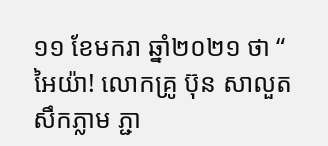១១ ខែមករា ឆ្នាំ២០២១ ថា “ អៃយ៉ា! លោកគ្រូ ប៊ុន សាលួត សឹកភ្លាម ភ្ជា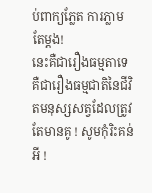ប់ពាក្យភ្លែត ការភ្លាមតែម្តង!
នេះគឺជារឿងធម្មតាទេ គឺជារឿងធម្មជាតិនៃជីវិតមនុស្សសត្វដែលត្រូវតែមានគូ ! សូមកុំរិះគន់អី !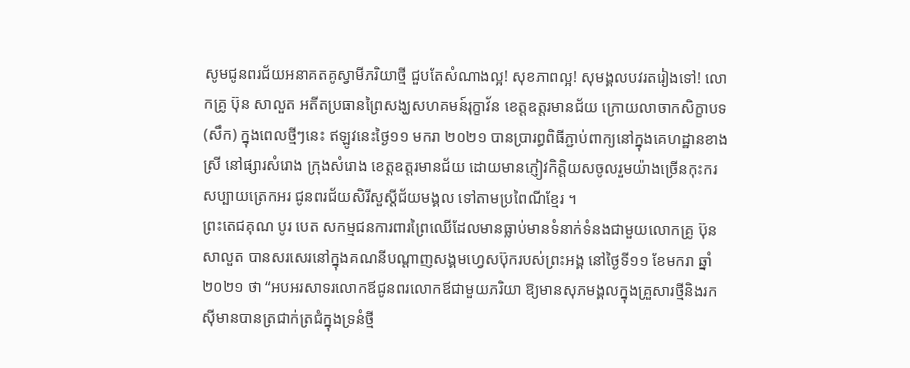សូមជូនពរជ័យអនាគតគូស្វាមីភរិយាថ្មី ជួបតែសំណាងល្អ! សុខភាពល្អ! សុមង្គលបវរតរៀងទៅ! លោកគ្រូ ប៊ុន សាលួត អតីតប្រធានព្រៃសង្ឃសហគមន៍រុក្ខាវ័ន ខេត្តឧត្តរមានជ័យ ក្រោយលាចាកសិក្ខាបទ (សឹក) ក្នុងពេលថ្មីៗនេះ ឥឡូវនេះថ្ងៃ១១ មករា ២០២១ បានប្រារព្ធពិធីភ្ជាប់ពាក្យនៅក្នុងគេហដ្ឋានខាងស្រី នៅផ្សារសំរោង ក្រុងសំរោង ខេត្តឧត្តរមានជ័យ ដោយមានភ្ញៀវកិត្តិយសចូលរួមយ៉ាងច្រើនកុះករ សប្បាយត្រេកអរ ជូនពរជ័យសិរីសួស្តីជ័យមង្គល ទៅតាមប្រពៃណីខ្មែរ ។
ព្រះតេជគុណ បូរ បេត សកម្មជនការពារព្រៃឈើដែលមានធ្លាប់មានទំនាក់ទំនងជាមួយលោកគ្រូ ប៊ុន សាលួត បានសរសេរនៅក្នុងគណនីបណ្ដាញសង្គមហ្វេសប៊ុករបស់ព្រះអង្គ នៅថ្ងៃទី១១ ខែមករា ឆ្នាំ២០២១ ថា “អបអរសាទរលោកឪជូនពរលោកឪជាមួយភរិយា ឱ្យមានសុភមង្គលក្នុងគ្រួសារថ្មីនិងរកស៊ីមានបានត្រជាក់ត្រជំក្នុងទ្រនំថ្មី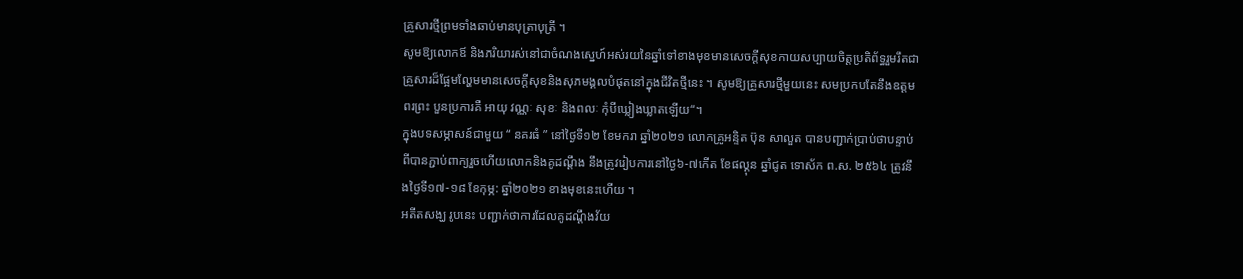គ្រួសារថ្មីព្រមទាំងឆាប់មានបុត្រាបុត្រី ។
សូមឱ្យលោកឪ និងភរិយារស់នៅជាចំណងស្នេហ៍អស់រយនៃឆ្នាំទៅខាងមុខមានសេចក្ដីសុខកាយសប្បាយចិត្តប្រតិព័ទ្ធរួមរឹតជាគ្រួសារដ៏ផ្អែមល្ហែមមានសេចក្ដីសុខនិងសុភមង្គលបំផុតនៅក្នុងជីវិតថ្មីនេះ ។ សូមឱ្យគ្រួសារថ្មីមួយនេះ សមប្រកបតែនឹងឧត្តមពរព្រះ បួនប្រការគឺ អាយុ វណ្ណៈ សុខៈ និងពលៈ កុំបីឃ្លៀងឃ្លាតឡើយ“។
ក្នុងបទសម្ភាសន៍ជាមួយ “ នគរធំ ” នៅថ្ងៃទី១២ ខែមករា ឆ្នាំ២០២១ លោកគ្រូអន្ទិត ប៊ុន សាលួត បានបញ្ជាក់ប្រាប់ថាបន្ទាប់ពីបានភ្ជាប់ពាក្យរួចហើយលោកនិងគូដណ្ដឹង នឹងត្រូវរៀបការនៅថ្ងៃ៦-៧កើត ខែផល្គុន ឆ្នាំជូត ទោស័ក ព.ស. ២៥៦៤ ត្រូវនឹងថ្ងៃទី១៧-១៨ ខែកុម្ភ: ឆ្នាំ២០២១ ខាងមុខនេះហើយ ។
អតីតសង្ឃ រូបនេះ បញ្ជាក់ថាការដែលគូដណ្ដឹងវ័យ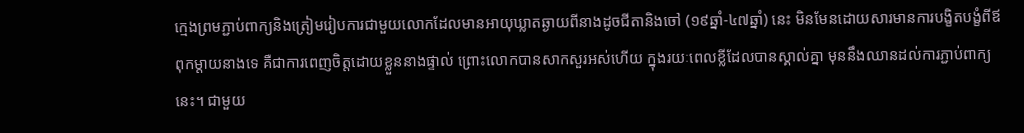ក្មេងព្រមភ្ជាប់ពាក្យនិងត្រៀមរៀបការជាមួយលោកដែលមានអាយុឃ្លាតឆ្ងាយពីនាងដូចជីតានិងចៅ (១៩ឆ្នាំ-៤៧ឆ្នាំ) នេះ មិនមែនដោយសារមានការបង្ខិតបង្ខំពីឪពុកម្ដាយនាងទេ គឺជាការពេញចិត្តដោយខ្លួននាងផ្ទាល់ ព្រោះលោកបានសាកសួរអស់ហើយ ក្នុងរយៈពេលខ្លីដែលបានស្គាល់គ្នា មុននឹងឈានដល់ការភ្ជាប់ពាក្យនេះ។ ជាមួយ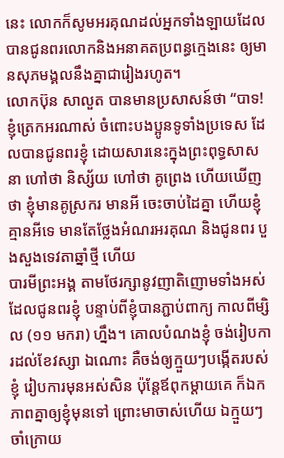នេះ លោកក៏សូមអរគុណដល់អ្នកទាំងឡាយដែលបានជូនពរលោកនិងអនាគតប្រពន្ធក្មេងនេះ ឲ្យមានសុភមង្គលនឹងគ្នាជារៀងរហូត។
លោកប៊ុន សាលួត បានមានប្រសាសន៍ថា “បាទ! ខ្ញុំត្រេកអរណាស់ ចំពោះបងប្អូនទូទាំងប្រទេស ដែលបានជូនពរខ្ញុំ ដោយសារនេះក្នុងព្រះពុទ្ធសាសនា ហៅថា និស្ស័យ ហៅថា គូព្រេង ហើយឃើញថា ខ្ញុំមានគូស្រករ មានអី ចេះចាប់ដៃគ្នា ហើយខ្ញុំគ្មានអីទេ មានតែថ្លែងអំណរអរគុណ និងជូនពរ បួងសួងទេវតាឆ្នាំថ្មី ហើយ
បារមីព្រះអង្គ តាមថែរក្សានូវញាតិញោមទាំងអស់ដែលជូនពរខ្ញុំ បន្ទាប់ពីខ្ញុំបានភ្ជាប់ពាក្យ កាលពីម្សិល (១១ មករា) ហ្នឹង។ គោលបំណងខ្ញុំ ចង់រៀបការដល់ខែវស្សា ឯណោះ គឺចង់ឲ្យក្មួយៗបង្កើតរបស់ខ្ញុំ រៀបការមុនអស់សិន ប៉ុន្តែឪពុកម្ដាយគេ ក៏ឯកភាពគ្នាឲ្យខ្ញុំមុនទៅ ព្រោះមាចាស់ហើយ ឯក្មួយៗចាំក្រោយ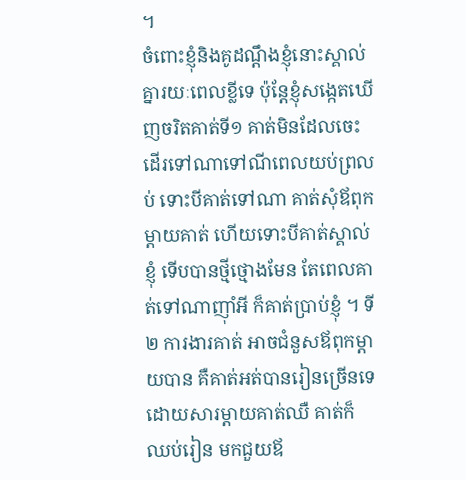។
ចំពោះខ្ញុំនិងគូដណ្ដឹងខ្ញុំនោះស្គាល់គ្នារយៈពេលខ្លីទេ ប៉ុន្តែខ្ញុំសង្កេតឃើញចរិតគាត់ទី១ គាត់មិនដែលចេះដើរទៅណាទៅណីពេលយប់ព្រលប់ ទោះបីគាត់ទៅណា គាត់សុំឪពុកម្ដាយគាត់ ហើយទោះបីគាត់ស្គាល់ខ្ញុំ ទើបបានថ្មីថ្មោងមែន តែពេលគាត់ទៅណាញ៉ាំអី ក៏គាត់ប្រាប់ខ្ញុំ ។ ទី២ ការងារគាត់ អាចជំនួសឪពុកម្ដាយបាន គឺគាត់អត់បានរៀនច្រើនទេ ដោយសារម្ដាយគាត់ឈឺ គាត់ក៏ឈប់រៀន មកជួយឪ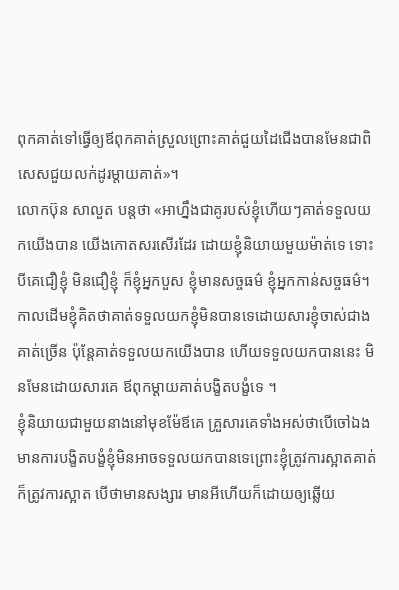ពុកគាត់ទៅធ្វើឲ្យឪពុកគាត់ស្រួលព្រោះគាត់ជួយដៃជើងបានមែនជាពិសេសជួយលក់ដូរម្ដាយគាត់»។
លោកប៊ុន សាលួត បន្តថា «អាហ្នឹងជាគូរបស់ខ្ញុំហើយៗគាត់ទទួលយកយើងបាន យើងកោតសរសើរដែរ ដោយខ្ញុំនិយាយមួយម៉ាត់ទេ ទោះបីគេជឿខ្ញុំ មិនជឿខ្ញុំ ក៏ខ្ញុំអ្នកបួស ខ្ញុំមានសច្ចធម៌ ខ្ញុំអ្នកកាន់សច្ចធម៌។ កាលដើមខ្ញុំគិតថាគាត់ទទួលយកខ្ញុំមិនបានទេដោយសារខ្ញុំចាស់ជាងគាត់ច្រើន ប៉ុន្តែគាត់ទទួលយកយើងបាន ហើយទទួលយកបាននេះ មិនមែនដោយសារគេ ឪពុកម្ដាយគាត់បង្ខិតបង្ខំទេ ។
ខ្ញុំនិយាយជាមួយនាងនៅមុខម៉ែឪគេ គ្រួសារគេទាំងអស់ថាបើចៅឯងមានការបង្ខិតបង្ខំខ្ញុំមិនអាចទទួលយកបានទេព្រោះខ្ញុំត្រូវការស្អាតគាត់ក៏ត្រូវការស្អាត បើថាមានសង្សារ មានអីហើយក៏ដោយឲ្យឆ្លើយ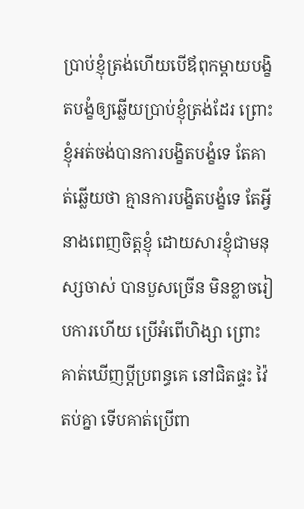ប្រាប់ខ្ញុំត្រង់ហើយបើឪពុកម្ដាយបង្ខិតបង្ខំឲ្យឆ្លើយប្រាប់ខ្ញុំត្រង់ដែរ ព្រោះខ្ញុំអត់ចង់បានការបង្ខិតបង្ខំទេ តែគាត់ឆ្លើយថា គ្មានការបង្ខិតបង្ខំទេ តែអ្វី
នាងពេញចិត្តខ្ញុំ ដោយសារខ្ញុំជាមនុស្សចាស់ បានបួសច្រើន មិនខ្លាចរៀបការហើយ ប្រើអំពើហិង្សា ព្រោះគាត់ឃើញប្ដីប្រពន្ធគេ នៅជិតផ្ទះ វ៉ៃតប់គ្នា ទើបគាត់ប្រើពា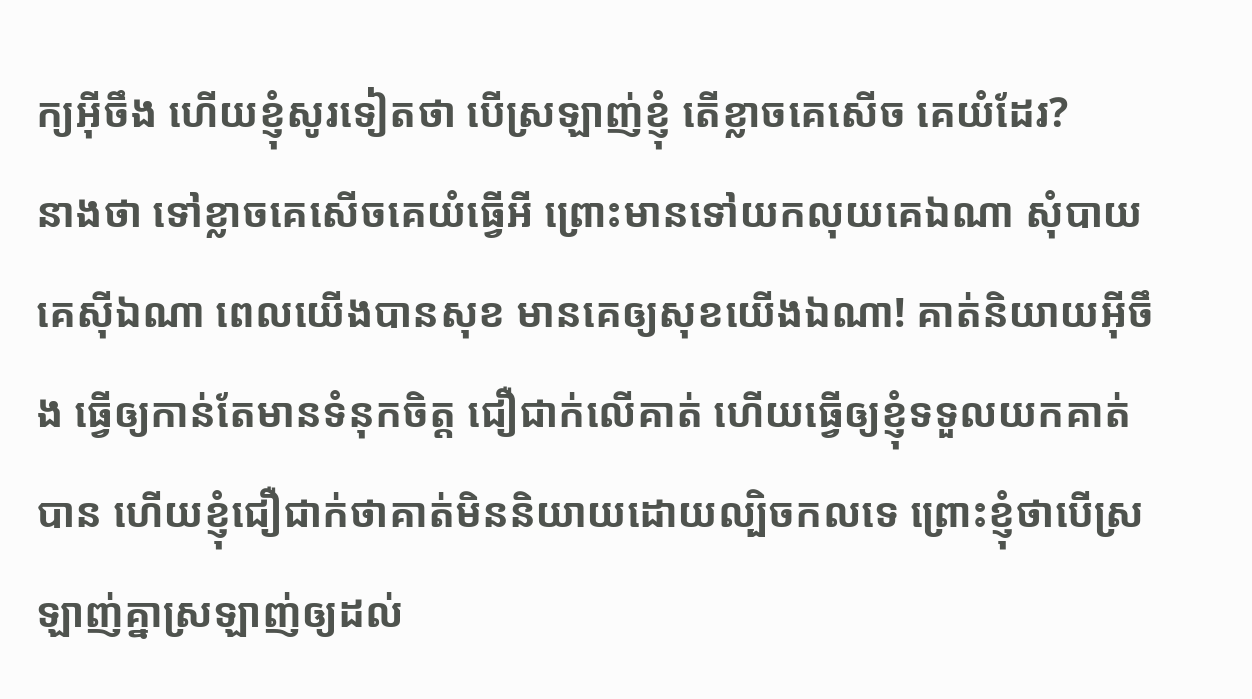ក្យអ៊ីចឹង ហើយខ្ញុំសូរទៀតថា បើស្រឡាញ់ខ្ញុំ តើខ្លាចគេសើច គេយំដែរ?
នាងថា ទៅខ្លាចគេសើចគេយំធ្វើអី ព្រោះមានទៅយកលុយគេឯណា សុំបាយគេស៊ីឯណា ពេលយើងបានសុខ មានគេឲ្យសុខយើងឯណា! គាត់និយាយអ៊ីចឹង ធ្វើឲ្យកាន់តែមានទំនុកចិត្ត ជឿជាក់លើគាត់ ហើយធ្វើឲ្យខ្ញុំទទួលយកគាត់បាន ហើយខ្ញុំជឿជាក់ថាគាត់មិននិយាយដោយល្បិចកលទេ ព្រោះខ្ញុំថាបើស្រឡាញ់គ្នាស្រឡាញ់ឲ្យដល់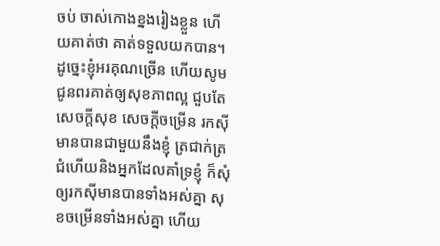ចប់ ចាស់កោងខ្នងរៀងខ្លួន ហើយគាត់ថា គាត់ទទួលយកបាន។
ដូច្នេះខ្ញុំអរគុណច្រើន ហើយសូមជូនពរគាត់ឲ្យសុខភាពល្អ ជួបតែសេចក្ដីសុខ សេចក្ដីចម្រើន រកស៊ីមានបានជាមួយនឹងខ្ញុំ ត្រជាក់ត្រជំហើយនិងអ្នកដែលគាំទ្រខ្ញុំ ក៏សុំឲ្យរកស៊ីមានបានទាំងអស់គ្នា សុខចម្រើនទាំងអស់គ្នា ហើយ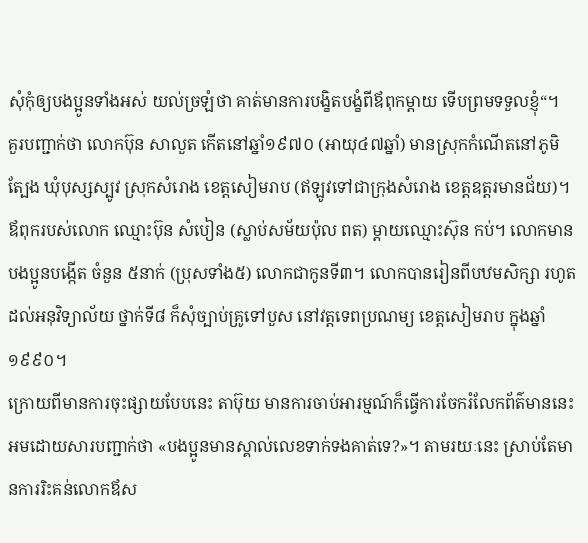សុំកុំឲ្យបងប្អូនទាំងអស់ យល់ច្រឡំថា គាត់មានការបង្ខិតបង្ខំពីឪពុកម្ដាយ ទើបព្រមទទួលខ្ញុំ“។
គួរបញ្ជាក់ថា លោកប៊ុន សាលួត កើតនៅឆ្នាំ១៩៧០ (អាយុ៤៧ឆ្នាំ) មានស្រុកកំណើតនៅភូមិត្បែង ឃុំបុស្សស្បូវ ស្រុកសំរោង ខេត្តសៀមរាប (ឥឡូវទៅជាក្រុងសំរោង ខេត្តឧត្តរមានជ័យ)។ ឪពុករបស់លោក ឈ្មោះប៊ុន សំបៀន (ស្លាប់សម័យប៉ុល ពត) ម្ដាយឈ្មោះស៊ុន កប់។ លោកមានបងប្អូនបង្កើត ចំនួន ៥នាក់ (ប្រុសទាំង៥) លោកជាកូនទី៣។ លោកបានរៀនពីបឋមសិក្សា រហូតដល់អនុវិទ្យាល័យ ថ្នាក់ទី៨ ក៏សុំច្បាប់គ្រូទៅបួស នៅវត្តទេពប្រណម្យ ខេត្តសៀមរាប ក្នុងឆ្នាំ១៩៩០។
ក្រោយពីមានការចុះផ្សាយបែបនេះ តាប៊ុយ មានការចាប់អារម្មណ៍ក៏ធ្វើការចែករំលែកព័ត៌មាននេះ អមដោយសារបញ្ជាក់ថា «បងប្អូនមានស្គាល់លេខទាក់ទងគាត់ទេ?»។ តាមរយៈនេះ ស្រាប់តែមានការរិះគន់លោកឪស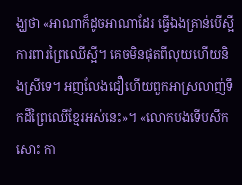ង្ឃថា «អាណាក៏ដូចអាណាដែរ ធ្វើឯងគ្រាន់បើស្អី ការពារព្រៃឈើស្អី។ គេចមិនផុតពីលុយហើយនិងស្រីទេ។ អញលែងជឿហើយពួកអាស្រលាញ់ទឹកដីព្រៃឈើខ្មែរអស់នេះ»។ «លោកបងទើបសឹកសោះ កា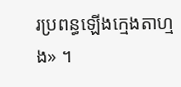រប្រពន្ធឡើងក្មេងតាហ្មង» ។